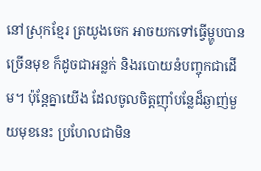នៅស្រុកខ្មែរ ត្រយូងចេក អាចយកទៅធ្វើម្ហូបបានច្រើនមុខ ក៏ដូចជាអន្លក់ និងរបោយនំបញ្ចុកជាដើម។ ប៉ុន្ដែគ្នាយើង ដែលចូលចិត្តញ៉ាំបន្លែដ៏ឆ្ងាញ់មួយមុខនេះ ប្រហែលជាមិន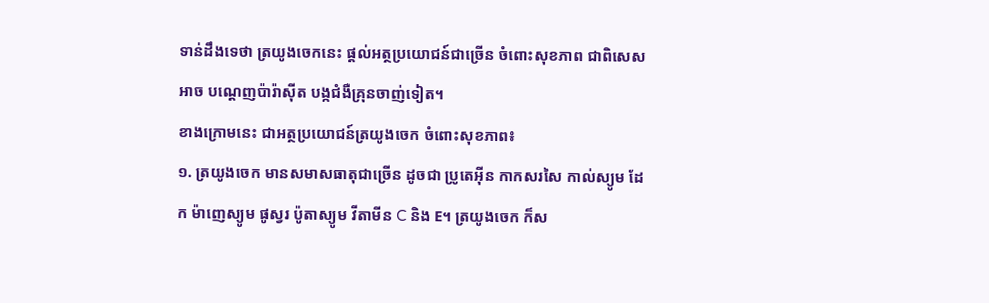ទាន់ដឹងទេថា ត្រយូងចេកនេះ ផ្ដល់អត្ថប្រយោជន៍ជាច្រើន ចំពោះសុខភាព ជាពិសេសអាច បណ្ដេញប៉ារ៉ាស៊ីត បង្កជំងឺគ្រុនចាញ់ទៀត។
ខាងក្រោមនេះ ជាអត្ថប្រយោជន៍ត្រយូងចេក ចំពោះសុខភាព៖
១. ត្រយូងចេក មានសមាសធាតុជាច្រើន ដូចជា ប្រូតេអ៊ីន កាកសរសៃ កាល់ស្យូម ដែក ម៉ាញេស្យូម ផូស្វរ ប៉ូតាស្យូម វីតាមីន C និង E។ ត្រយូងចេក ក៏ស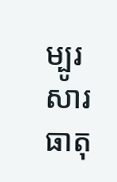ម្បូរសារធាតុ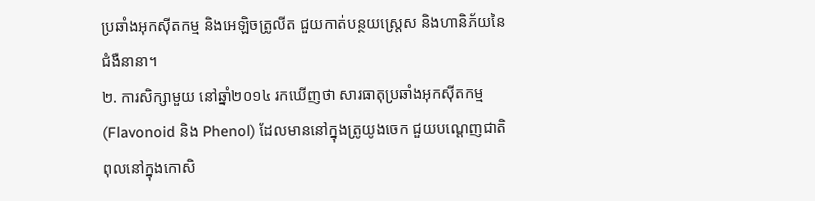ប្រឆាំងអុកស៊ីតកម្ម និងអេឡិចត្រូលីត ជួយកាត់បន្ថយស្ត្រេស និងហានិភ័យនៃជំងឺនានា។
២. ការសិក្សាមួយ នៅឆ្នាំ២០១៤ រកឃើញថា សារធាតុប្រឆាំងអុកស៊ីតកម្ម (Flavonoid និង Phenol) ដែលមាននៅក្នុងត្រូយូងចេក ជួយបណ្ដេញជាតិពុលនៅក្នុងកោសិ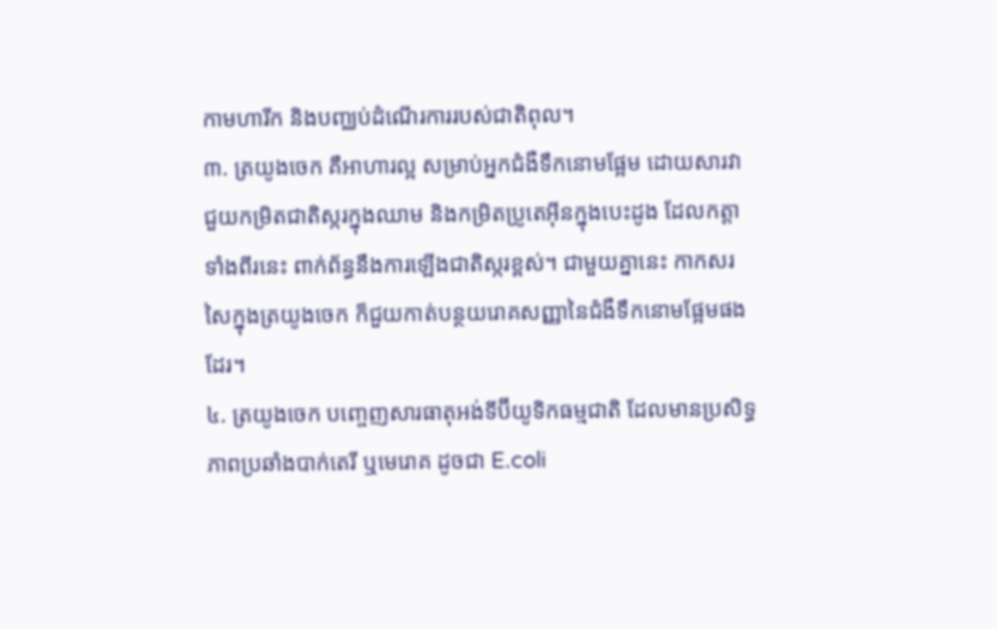កាមហារីក និងបញ្ឈប់ដំណើរការរបស់ជាតិពុល។
៣. ត្រយូងចេក គឺអាហារល្អ សម្រាប់អ្នកជំងឺទឹកនោមផ្អែម ដោយសារវាជួយកម្រិតជាតិស្ករក្នុងឈាម និងកម្រិតប្រូតេអ៊ីនក្នុងបេះដូង ដែលកត្ដាទាំងពីរនេះ ពាក់ព័ន្ធនឹងការឡើងជាតិស្ករខ្ពស់។ ជាមួយគ្នានេះ កាកសរសៃក្នុងត្រយូងចេក ក៏ជួយកាត់បន្ថយរោគសញ្ញានៃជំងឺទឹកនោមផ្អែមផងដែរ។
៤. ត្រយូងចេក បញ្ចេញសារធាតុអង់ទីប៊ីយូទិកធម្មជាតិ ដែលមានប្រសិទ្ធភាពប្រឆាំងបាក់តេរី ឬមេរោគ ដូចជា E.coli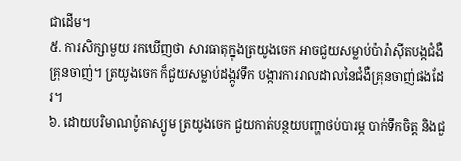ជាដើម។
៥. ការសិក្សាមួយ រកឃើញថា សារធាតុក្នុងត្រយូងចេក អាចជួយសម្លាប់ប៉ារ៉ាស៊ីតបង្កជំងឺគ្រុនចាញ់។ ត្រយូងចេក ក៏ជួយសម្លាប់ដង្កូវទឹក បង្ការការរាលដាលនៃជំងឺគ្រុនចាញ់ផងដែរ។
៦. ដោយបរិមាណប៉ូតាស្យូម ត្រយូងចេក ជួយកាត់បន្ថយបញ្ហាថប់បារម្ភ បាក់ទឹកចិត្ត និងជួ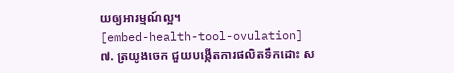យឲ្យអារម្មណ៍ល្អ។
[embed-health-tool-ovulation]
៧. ត្រយូងចេក ជួយបង្កើតការផលិតទឹកដោះ ស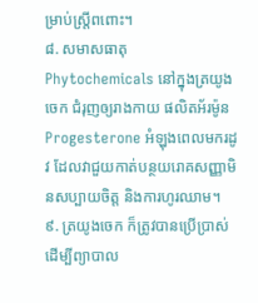ម្រាប់ស្ត្រីពពោះ។
៨. សមាសធាតុ Phytochemicals នៅក្នុងត្រយូងចេក ជំរុញឲ្យរាងកាយ ផលិតអ័រម៉ូន Progesterone អំឡុងពេលមករដូវ ដែលវាជួយកាត់បន្ថយរោគសញ្ញាមិនសប្បាយចិត្ត និងការហូរឈាម។
៩. ត្រយូងចេក ក៏ត្រូវបានប្រើប្រាស់ ដើម្បីព្យាបាល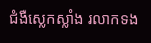ជំងឺស្លេកស្លាំង រលាកទង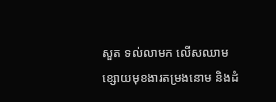សួត ទល់លាមក លើសឈាម ខ្សោយមុខងារតម្រងនោម និងដំ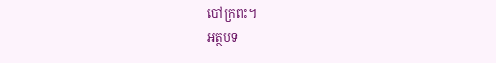បៅក្រពះ។
អត្ថបទ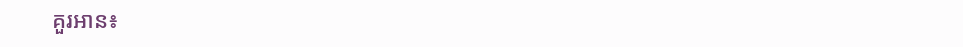គួរអាន៖